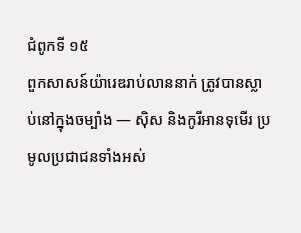ជំពូកទី ១៥
ពួកសាសន៍យ៉ារេឌរាប់លាននាក់ ត្រូវបានស្លាប់នៅក្នុងចម្បាំង — ស៊ិស និងកូរីអានទុមើរ ប្រមូលប្រជាជនទាំងអស់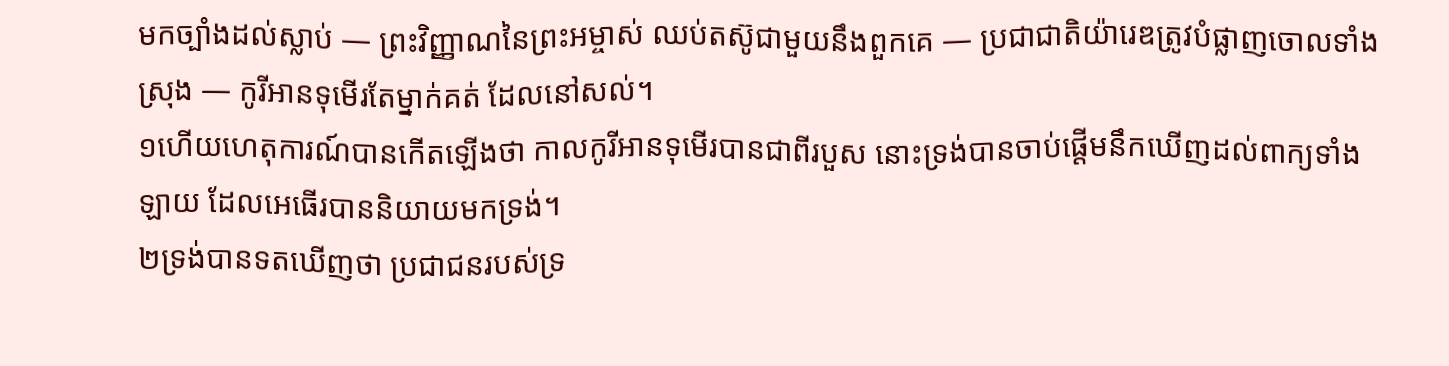មកច្បាំងដល់ស្លាប់ — ព្រះវិញ្ញាណនៃព្រះអម្ចាស់ ឈប់តស៊ូជាមួយនឹងពួកគេ — ប្រជាជាតិយ៉ារេឌត្រូវបំផ្លាញចោលទាំងស្រុង — កូរីអានទុមើរតែម្នាក់គត់ ដែលនៅសល់។
១ហើយហេតុការណ៍បានកើតឡើងថា កាលកូរីអានទុមើរបានជាពីរបួស នោះទ្រង់បានចាប់ផ្ដើមនឹកឃើញដល់ពាក្យទាំងឡាយ ដែលអេធើរបាននិយាយមកទ្រង់។
២ទ្រង់បានទតឃើញថា ប្រជាជនរបស់ទ្រ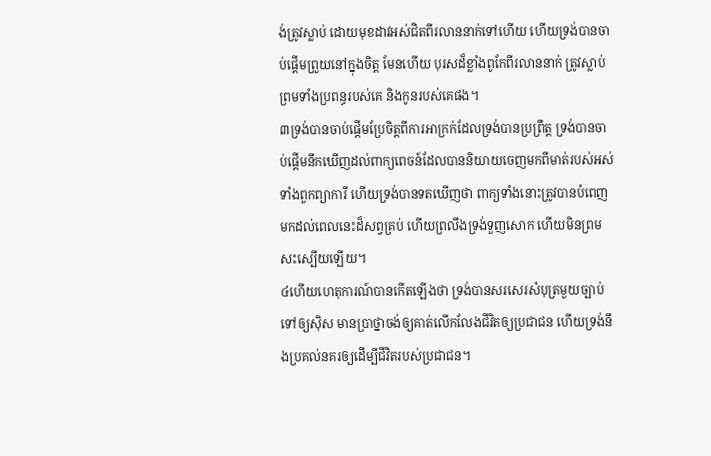ង់ត្រូវស្លាប់ ដោយមុខដាវអស់ជិតពីរលាននាក់ទៅហើយ ហើយទ្រង់បានចាប់ផ្ដើមព្រួយនៅក្នុងចិត្ត មែនហើយ បុរសដ៏ខ្លាំងពូកែពីរលាននាក់ ត្រូវស្លាប់ព្រមទាំងប្រពន្ធរបស់គេ និងកូនរបស់គេផង។
៣ទ្រង់បានចាប់ផ្ដើមប្រែចិត្តពីការអាក្រក់ដែលទ្រង់បានប្រព្រឹត្ត ទ្រង់បានចាប់ផ្ដើមនឹកឃើញដល់ពាក្យពេចន៍ដែលបាននិយាយចេញមកពីមាត់របស់អស់ទាំងពួកព្យាការី ហើយទ្រង់បានទតឃើញថា ពាក្យទាំងនោះត្រូវបានបំពេញមកដល់ពេលនេះដ៏សព្វគ្រប់ ហើយព្រលឹងទ្រង់ទួញសោក ហើយមិនព្រមសះស្បើយឡើយ។
៤ហើយហេតុការណ៍បានកើតឡើងថា ទ្រង់បានសរសេរសំបុត្រមួយច្បាប់ទៅឲ្យស៊ិស មានប្រាថ្នាចង់ឲ្យគាត់លើកលែងជីវិតឲ្យប្រជាជន ហើយទ្រង់នឹងប្រគល់នគរឲ្យដើម្បីជីវិតរបស់ប្រជាជន។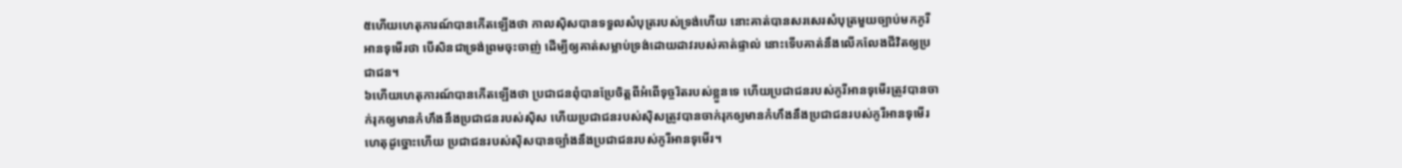៥ហើយហេតុការណ៍បានកើតឡើងថា កាលស៊ិសបានទទួលសំបុត្ររបស់ទ្រង់ហើយ នោះគាត់បានសរសេរសំបុត្រមួយច្បាប់មកកូរីអានទុមើរថា បើសិនជាទ្រង់ព្រមចុះចាញ់ ដើម្បីឲ្យគាត់សម្លាប់ទ្រង់ដោយដាវរបស់គាត់ផ្ទាល់ នោះទើបគាត់នឹងលើកលែងជីវិតឲ្យប្រជាជន។
៦ហើយហេតុការណ៍បានកើតឡើងថា ប្រជាជនពុំបានប្រែចិត្តពីអំពើទុច្ចរិតរបស់ខ្លួនទេ ហើយប្រជាជនរបស់កូរីអានទុមើរត្រូវបានចាក់រុកឲ្យមានកំហឹងនឹងប្រជាជនរបស់ស៊ិស ហើយប្រជាជនរបស់ស៊ិសត្រូវបានចាក់រុកឲ្យមានកំហឹងនឹងប្រជាជនរបស់កូរីអានទុមើរ ហេតុដូច្នោះហើយ ប្រជាជនរបស់ស៊ិសបានច្បាំងនឹងប្រជាជនរបស់កូរីអានទុមើរ។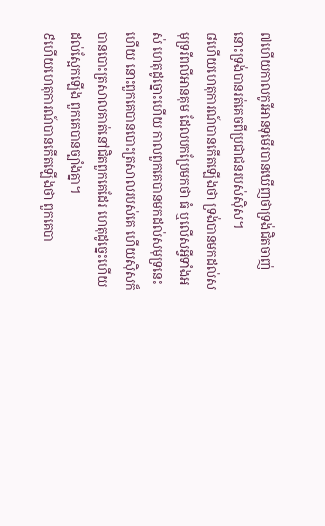៧ហើយកាលកូរីអានទុមើរបានឃើញថាទ្រង់ជិតចាញ់ នោះទ្រង់បានរត់គេចពីប្រជាជនរបស់ស៊ិស។
៨ហើយហេតុការណ៍បានកើតឡើងថា ទ្រង់បានមកដល់សមុទ្ររីពលីអានគុម ដែលបកប្រែមកថា ធំ ឬលើសអ្វីទាំងអស់ ហេតុដូច្នោះហើយ កាលពួកគេបានមកដល់សមុទ្រនេះហើយ នោះពួកគេបានបោះត្រសាលរបស់គេ ហើយស៊ិសក៏បានបោះត្រសាលគាត់នៅជិតពួកគេដែរ ហេតុដូច្នេះហើយ ដល់ស្អែកឡើង ពួកគេបានច្បាំងគ្នា។
៩ហើយហេតុការណ៍បានកើតឡើងថា ពួកគេបា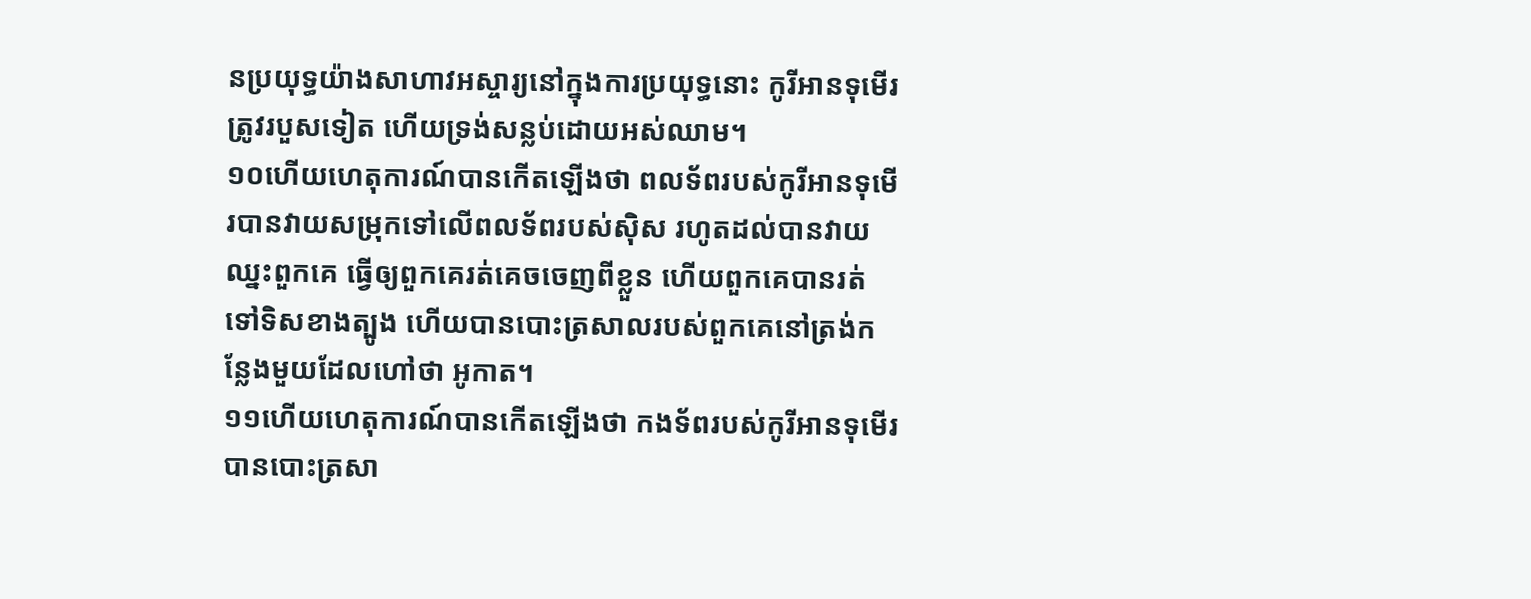នប្រយុទ្ធយ៉ាងសាហាវអស្ចារ្យនៅក្នុងការប្រយុទ្ធនោះ កូរីអានទុមើរត្រូវរបួសទៀត ហើយទ្រង់សន្លប់ដោយអស់ឈាម។
១០ហើយហេតុការណ៍បានកើតឡើងថា ពលទ័ពរបស់កូរីអានទុមើរបានវាយសម្រុកទៅលើពលទ័ពរបស់ស៊ិស រហូតដល់បានវាយឈ្នះពួកគេ ធ្វើឲ្យពួកគេរត់គេចចេញពីខ្លួន ហើយពួកគេបានរត់ទៅទិសខាងត្បូង ហើយបានបោះត្រសាលរបស់ពួកគេនៅត្រង់កន្លែងមួយដែលហៅថា អូកាត។
១១ហើយហេតុការណ៍បានកើតឡើងថា កងទ័ពរបស់កូរីអានទុមើរ បានបោះត្រសា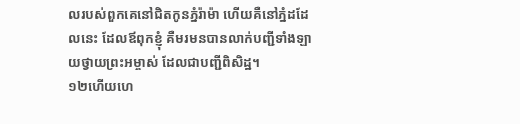លរបស់ពួកគេនៅជិតកូនភ្នំរ៉ាម៉ា ហើយគឺនៅភ្នំដដែលនេះ ដែលឪពុកខ្ញុំ គឺមរមនបានលាក់បញ្ជីទាំងឡាយថ្វាយព្រះអម្ចាស់ ដែលជាបញ្ជីពិសិដ្ឋ។
១២ហើយហេ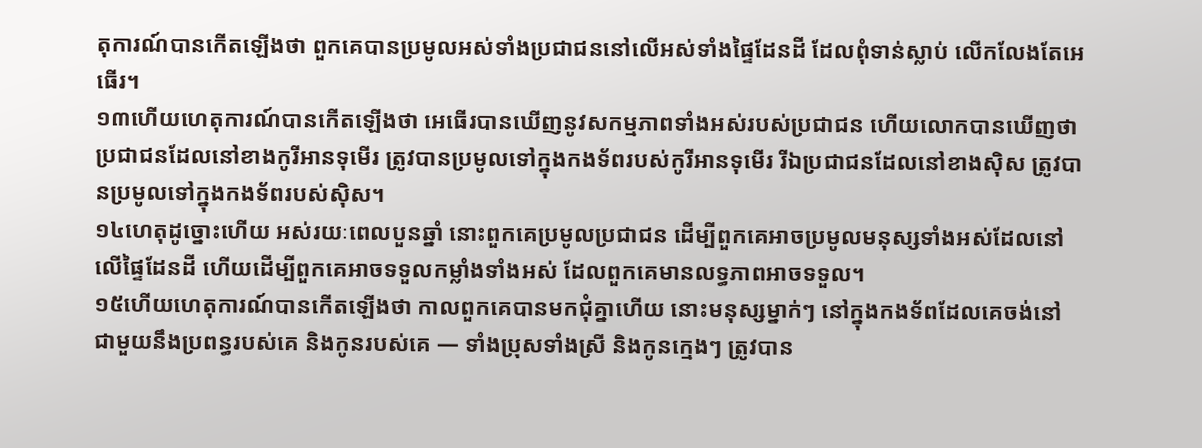តុការណ៍បានកើតឡើងថា ពួកគេបានប្រមូលអស់ទាំងប្រជាជននៅលើអស់ទាំងផ្ទៃដែនដី ដែលពុំទាន់ស្លាប់ លើកលែងតែអេធើរ។
១៣ហើយហេតុការណ៍បានកើតឡើងថា អេធើរបានឃើញនូវសកម្មភាពទាំងអស់របស់ប្រជាជន ហើយលោកបានឃើញថា ប្រជាជនដែលនៅខាងកូរីអានទុមើរ ត្រូវបានប្រមូលទៅក្នុងកងទ័ពរបស់កូរីអានទុមើរ រីឯប្រជាជនដែលនៅខាងស៊ិស ត្រូវបានប្រមូលទៅក្នុងកងទ័ពរបស់ស៊ិស។
១៤ហេតុដូច្នោះហើយ អស់រយៈពេលបួនឆ្នាំ នោះពួកគេប្រមូលប្រជាជន ដើម្បីពួកគេអាចប្រមូលមនុស្សទាំងអស់ដែលនៅលើផ្ទៃដែនដី ហើយដើម្បីពួកគេអាចទទួលកម្លាំងទាំងអស់ ដែលពួកគេមានលទ្ធភាពអាចទទួល។
១៥ហើយហេតុការណ៍បានកើតឡើងថា កាលពួកគេបានមកជុំគ្នាហើយ នោះមនុស្សម្នាក់ៗ នៅក្នុងកងទ័ពដែលគេចង់នៅ ជាមួយនឹងប្រពន្ធរបស់គេ និងកូនរបស់គេ — ទាំងប្រុសទាំងស្រី និងកូនក្មេងៗ ត្រូវបាន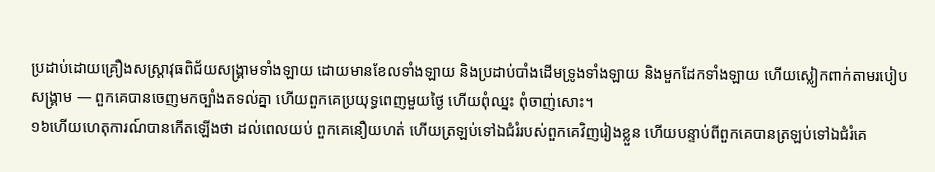ប្រដាប់ដោយគ្រឿងសស្ត្រាវុធពិជ័យសង្គ្រាមទាំងឡាយ ដោយមានខែលទាំងឡាយ និងប្រដាប់បាំងដើមទ្រូងទាំងឡាយ និងមួកដែកទាំងឡាយ ហើយស្លៀកពាក់តាមរបៀបសង្គ្រាម — ពួកគេបានចេញមកច្បាំងតទល់គ្នា ហើយពួកគេប្រយុទ្ធពេញមួយថ្ងៃ ហើយពុំឈ្នះ ពុំចាញ់សោះ។
១៦ហើយហេតុការណ៍បានកើតឡើងថា ដល់ពេលយប់ ពួកគេនឿយហត់ ហើយត្រឡប់ទៅឯជំរំរបស់ពួកគេវិញរៀងខ្លួន ហើយបន្ទាប់ពីពួកគេបានត្រឡប់ទៅឯជំរំគេ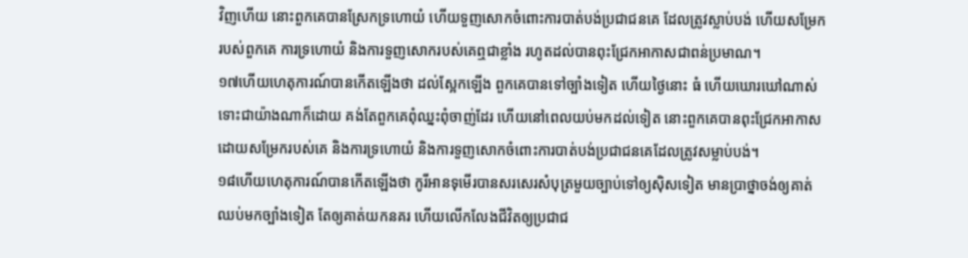វិញហើយ នោះពួកគេបានស្រែកទ្រហោយំ ហើយទួញសោកចំពោះការបាត់បង់ប្រជាជនគេ ដែលត្រូវស្លាប់បង់ ហើយសម្រែករបស់ពួកគេ ការទ្រហោយំ និងការទួញសោករបស់គេឮជាខ្លាំង រហូតដល់បានពុះជ្រែកអាកាសជាពន់ប្រមាណ។
១៧ហើយហេតុការណ៍បានកើតឡើងថា ដល់ស្អែកឡើង ពួកគេបានទៅច្បាំងទៀត ហើយថ្ងៃនោះ ធំ ហើយឃោរឃៅណាស់ ទោះជាយ៉ាងណាក៏ដោយ គង់តែពួកគេពុំឈ្នះពុំចាញ់ដែរ ហើយនៅពេលយប់មកដល់ទៀត នោះពួកគេបានពុះជ្រែកអាកាស ដោយសម្រែករបស់គេ និងការទ្រហោយំ និងការទួញសោកចំពោះការបាត់បង់ប្រជាជនគេដែលត្រូវសម្លាប់បង់។
១៨ហើយហេតុការណ៍បានកើតឡើងថា កូរីអានទុមើរបានសរសេរសំបុត្រមួយច្បាប់ទៅឲ្យស៊ិសទៀត មានប្រាថ្នាចង់ឲ្យគាត់ឈប់មកច្បាំងទៀត តែឲ្យគាត់យកនគរ ហើយលើកលែងជីវិតឲ្យប្រជាជ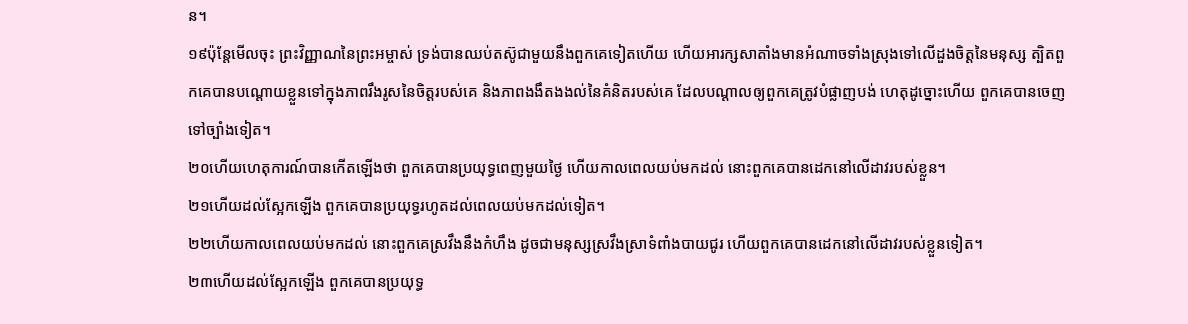ន។
១៩ប៉ុន្តែមើលចុះ ព្រះវិញ្ញាណនៃព្រះអម្ចាស់ ទ្រង់បានឈប់តស៊ូជាមួយនឹងពួកគេទៀតហើយ ហើយអារក្សសាតាំងមានអំណាចទាំងស្រុងទៅលើដួងចិត្តនៃមនុស្ស ត្បិតពួកគេបានបណ្ដោយខ្លួនទៅក្នុងភាពរឹងរូសនៃចិត្តរបស់គេ និងភាពងងឹតងងល់នៃគំនិតរបស់គេ ដែលបណ្ដាលឲ្យពួកគេត្រូវបំផ្លាញបង់ ហេតុដូច្នោះហើយ ពួកគេបានចេញទៅច្បាំងទៀត។
២០ហើយហេតុការណ៍បានកើតឡើងថា ពួកគេបានប្រយុទ្ធពេញមួយថ្ងៃ ហើយកាលពេលយប់មកដល់ នោះពួកគេបានដេកនៅលើដាវរបស់ខ្លួន។
២១ហើយដល់ស្អែកឡើង ពួកគេបានប្រយុទ្ធរហូតដល់ពេលយប់មកដល់ទៀត។
២២ហើយកាលពេលយប់មកដល់ នោះពួកគេស្រវឹងនឹងកំហឹង ដូចជាមនុស្សស្រវឹងស្រាទំពាំងបាយជូរ ហើយពួកគេបានដេកនៅលើដាវរបស់ខ្លួនទៀត។
២៣ហើយដល់ស្អែកឡើង ពួកគេបានប្រយុទ្ធ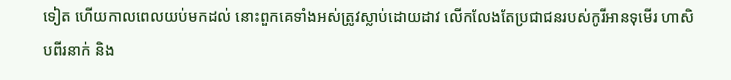ទៀត ហើយកាលពេលយប់មកដល់ នោះពួកគេទាំងអស់ត្រូវស្លាប់ដោយដាវ លើកលែងតែប្រជាជនរបស់កូរីអានទុមើរ ហាសិបពីរនាក់ និង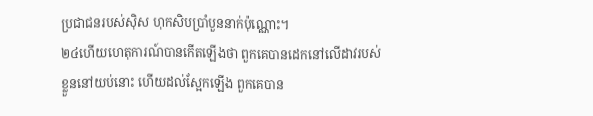ប្រជាជនរបស់ស៊ិស ហុកសិបប្រាំបួននាក់ប៉ុណ្ណោះ។
២៤ហើយហេតុការណ៍បានកើតឡើងថា ពួកគេបានដេកនៅលើដាវរបស់ខ្លួននៅយប់នោះ ហើយដល់ស្អែកឡើង ពួកគេបាន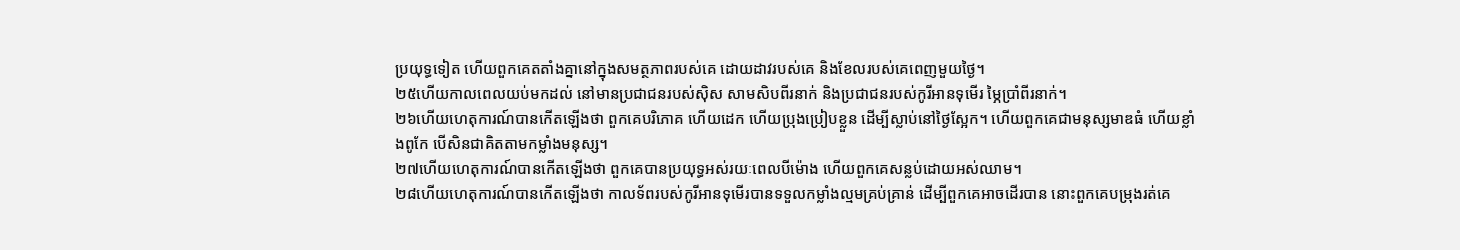ប្រយុទ្ធទៀត ហើយពួកគេតតាំងគ្នានៅក្នុងសមត្ថភាពរបស់គេ ដោយដាវរបស់គេ និងខែលរបស់គេពេញមួយថ្ងៃ។
២៥ហើយកាលពេលយប់មកដល់ នៅមានប្រជាជនរបស់ស៊ិស សាមសិបពីរនាក់ និងប្រជាជនរបស់កូរីអានទុមើរ ម្ភៃប្រាំពីរនាក់។
២៦ហើយហេតុការណ៍បានកើតឡើងថា ពួកគេបរិភោគ ហើយដេក ហើយប្រុងប្រៀបខ្លួន ដើម្បីស្លាប់នៅថ្ងៃស្អែក។ ហើយពួកគេជាមនុស្សមាឌធំ ហើយខ្លាំងពូកែ បើសិនជាគិតតាមកម្លាំងមនុស្ស។
២៧ហើយហេតុការណ៍បានកើតឡើងថា ពួកគេបានប្រយុទ្ធអស់រយៈពេលបីម៉ោង ហើយពួកគេសន្លប់ដោយអស់ឈាម។
២៨ហើយហេតុការណ៍បានកើតឡើងថា កាលទ័ពរបស់កូរីអានទុមើរបានទទួលកម្លាំងល្មមគ្រប់គ្រាន់ ដើម្បីពួកគេអាចដើរបាន នោះពួកគេបម្រុងរត់គេ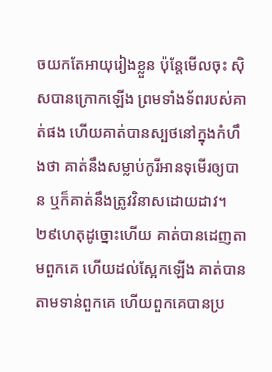ចយកតែអាយុរៀងខ្លួន ប៉ុន្តែមើលចុះ ស៊ិសបានក្រោកឡើង ព្រមទាំងទ័ពរបស់គាត់ផង ហើយគាត់បានស្បថនៅក្នុងកំហឹងថា គាត់នឹងសម្លាប់កូរីអានទុមើរឲ្យបាន ឬក៏គាត់នឹងត្រូវវិនាសដោយដាវ។
២៩ហេតុដូច្នោះហើយ គាត់បានដេញតាមពួកគេ ហើយដល់ស្អែកឡើង គាត់បានតាមទាន់ពួកគេ ហើយពួកគេបានប្រ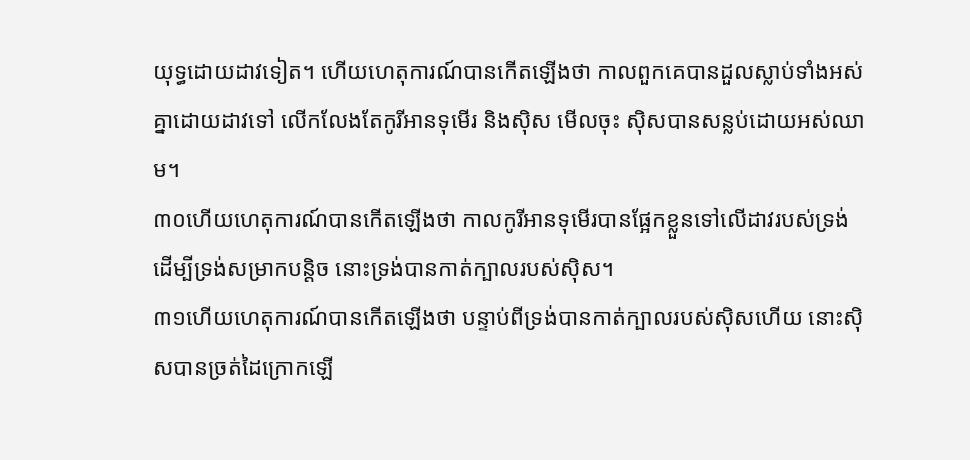យុទ្ធដោយដាវទៀត។ ហើយហេតុការណ៍បានកើតឡើងថា កាលពួកគេបានដួលស្លាប់ទាំងអស់គ្នាដោយដាវទៅ លើកលែងតែកូរីអានទុមើរ និងស៊ិស មើលចុះ ស៊ិសបានសន្លប់ដោយអស់ឈាម។
៣០ហើយហេតុការណ៍បានកើតឡើងថា កាលកូរីអានទុមើរបានផ្អែកខ្លួនទៅលើដាវរបស់ទ្រង់ ដើម្បីទ្រង់សម្រាកបន្តិច នោះទ្រង់បានកាត់ក្បាលរបស់ស៊ិស។
៣១ហើយហេតុការណ៍បានកើតឡើងថា បន្ទាប់ពីទ្រង់បានកាត់ក្បាលរបស់ស៊ិសហើយ នោះស៊ិសបានច្រត់ដៃក្រោកឡើ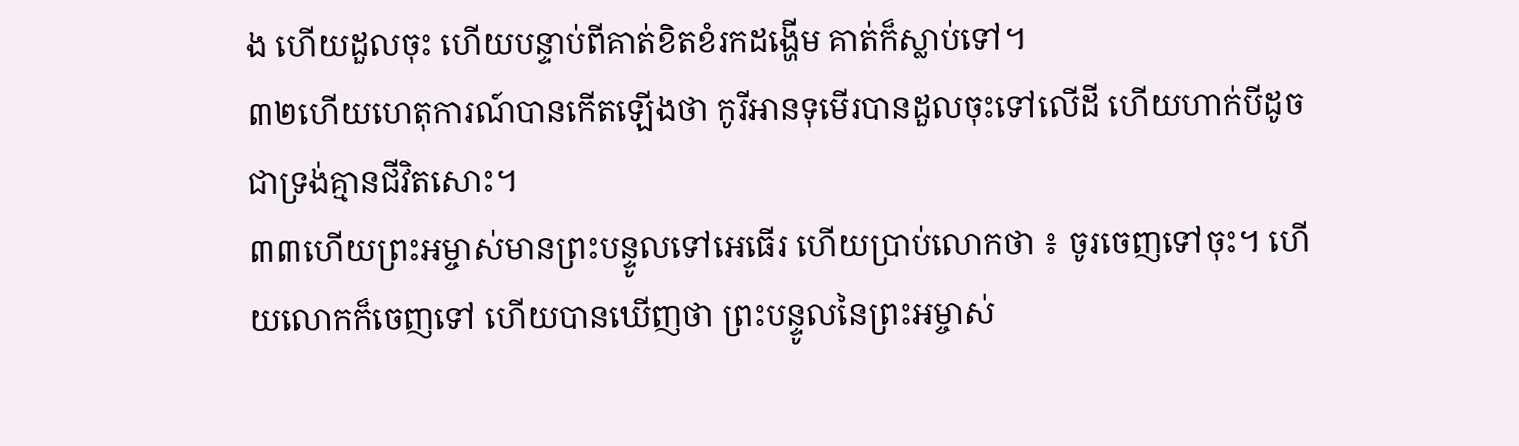ង ហើយដួលចុះ ហើយបន្ទាប់ពីគាត់ខិតខំរកដង្ហើម គាត់ក៏ស្លាប់ទៅ។
៣២ហើយហេតុការណ៍បានកើតឡើងថា កូរីអានទុមើរបានដួលចុះទៅលើដី ហើយហាក់បីដូចជាទ្រង់គ្មានជីវិតសោះ។
៣៣ហើយព្រះអម្ចាស់មានព្រះបន្ទូលទៅអេធើរ ហើយប្រាប់លោកថា ៖ ចូរចេញទៅចុះ។ ហើយលោកក៏ចេញទៅ ហើយបានឃើញថា ព្រះបន្ទូលនៃព្រះអម្ចាស់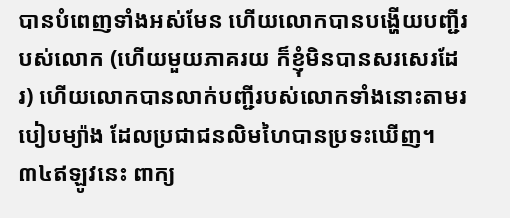បានបំពេញទាំងអស់មែន ហើយលោកបានបង្ហើយបញ្ជីរបស់លោក (ហើយមួយភាគរយ ក៏ខ្ញុំមិនបានសរសេរដែរ) ហើយលោកបានលាក់បញ្ជីរបស់លោកទាំងនោះតាមរបៀបម្យ៉ាង ដែលប្រជាជនលិមហៃបានប្រទះឃើញ។
៣៤ឥឡូវនេះ ពាក្យ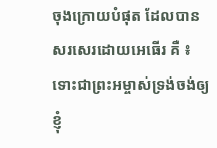ចុងក្រោយបំផុត ដែលបានសរសេរដោយអេធើរ គឺ ៖ ទោះជាព្រះអម្ចាស់ទ្រង់ចង់ឲ្យខ្ញុំ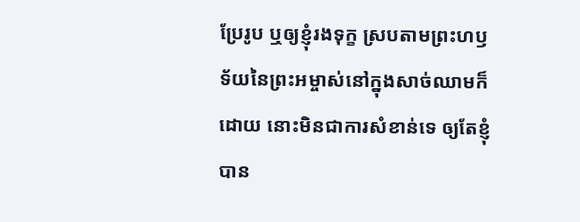ប្រែរូប ឬឲ្យខ្ញុំរងទុក្ខ ស្របតាមព្រះហឫទ័យនៃព្រះអម្ចាស់នៅក្នុងសាច់ឈាមក៏ដោយ នោះមិនជាការសំខាន់ទេ ឲ្យតែខ្ញុំបាន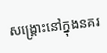សង្គ្រោះនៅក្នុងនគរ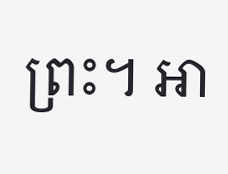ព្រះ។ អា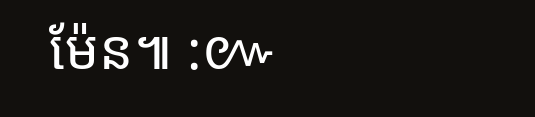ម៉ែន៕ :៚